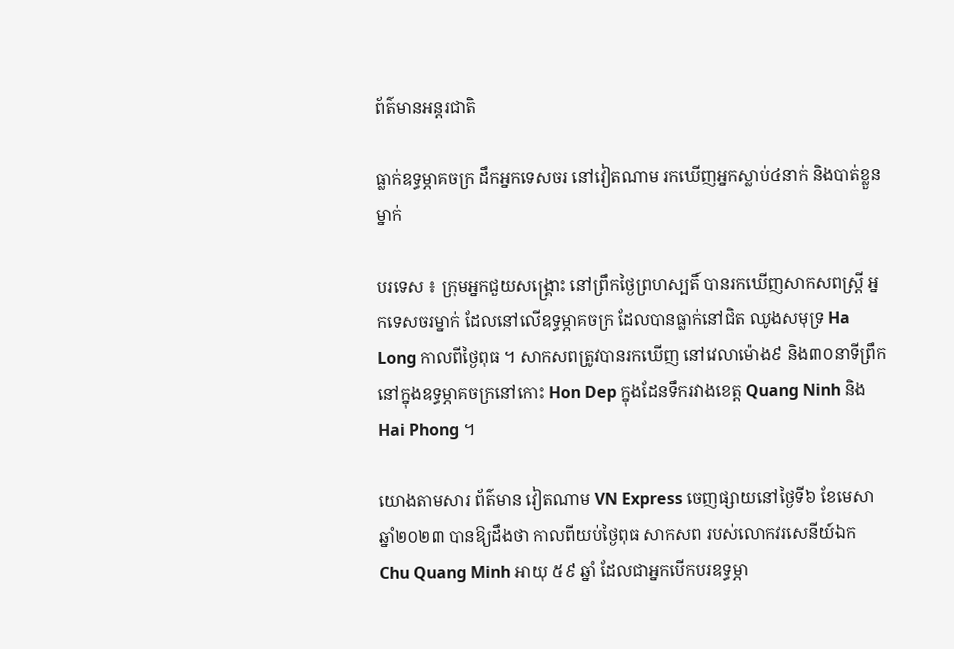ព័ត៌មានអន្តរជាតិ

ធ្លាក់ឧទ្ធម្ភាគចក្រ ដឹកអ្នកទេសចរ នៅវៀតណាម រកឃើញអ្នកស្លាប់៤នាក់ និងបាត់ខ្លួនម្នាក់

បរទេស ៖ ក្រុមអ្នកជួយសង្រ្គោះ នៅព្រឹកថ្ងៃព្រហស្បតិ៍ បានរកឃើញសាកសពស្ត្រី អ្នកទេសចរម្នាក់ ដែលនៅលើឧទ្ធម្ភាគចក្រ ដែលបានធ្លាក់នៅជិត ឈូងសមុទ្រ Ha Long កាលពីថ្ងៃពុធ ។ សាកសពត្រូវបានរកឃើញ នៅវេលាម៉ោង៩ និង៣០នាទីព្រឹក នៅក្នុងឧទ្ធម្ភាគចក្រនៅកោះ Hon Dep ក្នុងដែនទឹករវាងខេត្ត Quang Ninh និង Hai Phong ។

យោងតាមសារ ព័ត៌មាន វៀតណាម VN Express ចេញផ្សាយនៅថ្ងៃទី៦ ខែមេសា ឆ្នាំ២០២៣ បានឱ្យដឹងថា កាលពីយប់ថ្ងៃពុធ សាកសព របស់លោកវរសេនីយ៍ឯក Chu Quang Minh អាយុ ៥៩ ឆ្នាំ ដែលជាអ្នកបើកបរឧទ្ធម្ភា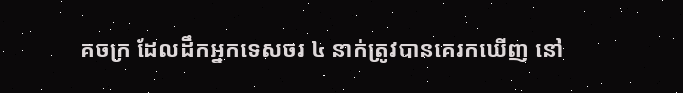គចក្រ ដែលដឹកអ្នកទេសចរ ៤ នាក់ត្រូវបានគេរកឃើញ នៅ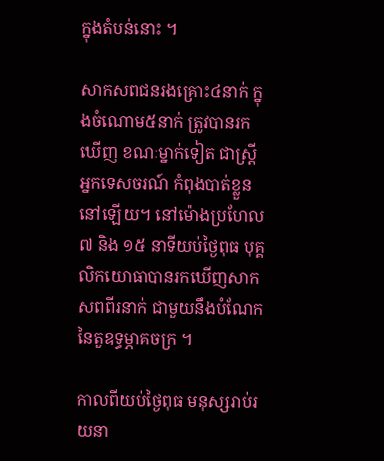ក្នុងតំបន់នោះ ។

សាកសពជនរងគ្រោះ៤នាក់ ក្នុងចំណោម៥នាក់ ត្រូវបានរកឃើញ ខណៈម្នាក់ទៀត ជាស្ត្រីអ្នកទេសចរណ៍ កំពុងបាត់ខ្លួននៅឡើយ។ នៅម៉ោងប្រហែល ៧ និង ១៥ នាទីយប់ថ្ងៃពុធ បុគ្គលិកយោធាបានរកឃើញសាកសពពីរនាក់ ជាមួយនឹងបំណែកនៃតួឧទ្ធម្ភាគចក្រ ។

កាលពីយប់ថ្ងៃពុធ មនុស្សរាប់រយនា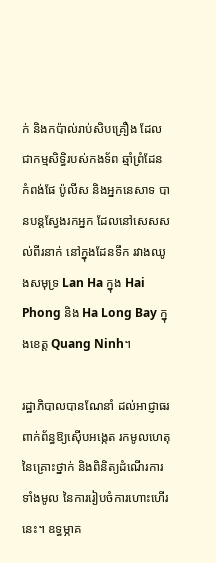ក់ និងកប៉ាល់រាប់សិបគ្រឿង ដែលជាកម្មសិទ្ធិរបស់កងទ័ព ឆ្មាំព្រំដែន កំពង់ផែ ប៉ូលីស និងអ្នកនេសាទ បានបន្តស្វែងរកអ្នក ដែលនៅសេសសល់ពីរនាក់ នៅក្នុងដែនទឹក រវាងឈូងសមុទ្រ Lan Ha ក្នុង Hai Phong និង Ha Long Bay ក្នុងខេត្ត Quang Ninh។

រដ្ឋាភិបាលបានណែនាំ ដល់អាជ្ញាធរពាក់ព័ន្ធឱ្យស៊ើបអង្កេត រកមូលហេតុនៃគ្រោះថ្នាក់ និងពិនិត្យដំណើរការទាំងមូល នៃការរៀបចំការហោះហើរនេះ។ ឧទ្ធម្ភាគ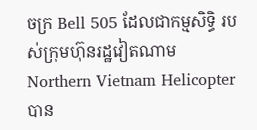ចក្រ Bell 505 ដែលជាកម្មសិទ្ធិ របស់ក្រុមហ៊ុនរដ្ឋវៀតណាម Northern Vietnam Helicopter បាន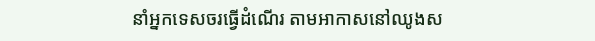នាំអ្នកទេសចរធ្វើដំណើរ តាមអាកាសនៅឈូងស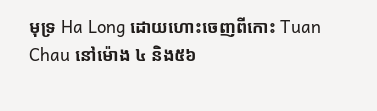មុទ្រ Ha Long ដោយហោះចេញពីកោះ Tuan Chau នៅម៉ោង ៤ និង៥៦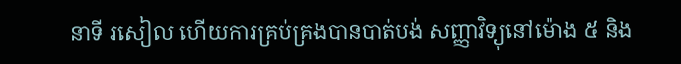នាទី រសៀល ហើយការគ្រប់គ្រងបានបាត់បង់ សញ្ញាវិទ្យុនៅម៉ោង ៥ និង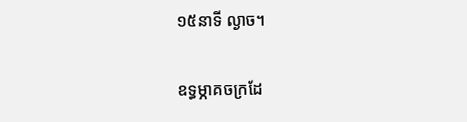១៥នាទី ល្ងាច។

ឧទ្ធម្ភាគចក្រដែ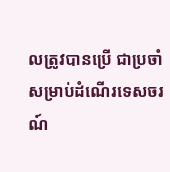លត្រូវបានប្រើ ជាប្រចាំសម្រាប់ដំណើរទេសចរណ៍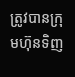ត្រូវបានក្រុមហ៊ុនទិញ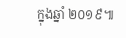ក្នុងឆ្នាំ ២០១៩៕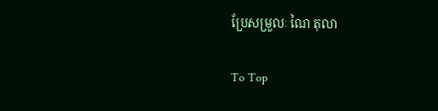ប្រែសម្រួលៈ ណៃ តុលា

To Top